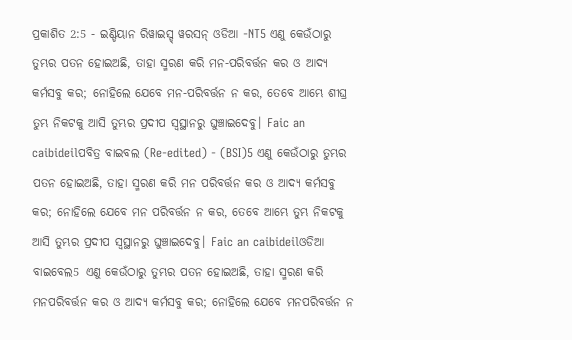ପ୍ରକାଶିତ 2:5 - ଇଣ୍ଡିୟାନ ରିୱାଇସ୍ଡ୍ ୱରସନ୍ ଓଡିଆ -NT5 ଏଣୁ କେଉଁଠାରୁ ତୁମ୍ଭର ପତନ ହୋଇଅଛି, ତାହା ସ୍ମରଣ କରି ମନ-ପରିବର୍ତ୍ତନ କର ଓ ଆଦ୍ୟ କର୍ମସବୁ କର; ନୋହିଲେ ଯେବେ ମନ-ପରିବର୍ତ୍ତନ ନ କର, ତେବେ ଆମ୍ଭେ ଶୀଘ୍ର ତୁମ୍ଭ ନିକଟକୁ ଆସି ତୁମ୍ଭର ପ୍ରଦୀପ ସ୍ୱସ୍ଥାନରୁ ଘୁଞ୍ଚାଇଦେବୁ। Faic an caibideilପବିତ୍ର ବାଇବଲ (Re-edited) - (BSI)5 ଏଣୁ କେଉଁଠାରୁ ତୁମ୍ଭର ପତନ ହୋଇଅଛି, ତାହା ସ୍ମରଣ କରି ମନ ପରିବର୍ତ୍ତନ କର ଓ ଆଦ୍ୟ କର୍ମସବୁ କର; ନୋହିଲେ ଯେବେ ମନ ପରିବର୍ତ୍ତନ ନ କର, ତେବେ ଆମ୍ଭେ ତୁମ୍ଭ ନିକଟକୁ ଆସି ତୁମ୍ଭର ପ୍ରଦୀପ ସ୍ଵସ୍ଥାନରୁ ଘୁଞ୍ଚାଇଦେବୁ। Faic an caibideilଓଡିଆ ବାଇବେଲ5 ଏଣୁ କେଉଁଠାରୁ ତୁମ୍ଭର ପତନ ହୋଇଅଛି, ତାହା ସ୍ମରଣ କରି ମନପରିବର୍ତ୍ତନ କର ଓ ଆଦ୍ୟ କର୍ମସବୁ କର; ନୋହିଲେ ଯେବେ ମନପରିବର୍ତ୍ତନ ନ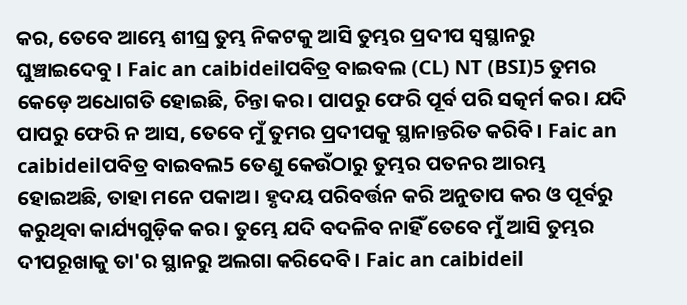କର, ତେବେ ଆମ୍ଭେ ଶୀଘ୍ର ତୁମ୍ଭ ନିକଟକୁ ଆସି ତୁମ୍ଭର ପ୍ରଦୀପ ସ୍ୱସ୍ଥାନରୁ ଘୁଞ୍ଚାଇଦେବୁ । Faic an caibideilପବିତ୍ର ବାଇବଲ (CL) NT (BSI)5 ତୁମର କେଡ଼େ ଅଧୋଗତି ହୋଇଛି, ଚିନ୍ତା କର। ପାପରୁ ଫେରି ପୂର୍ବ ପରି ସତ୍କର୍ମ କର। ଯଦି ପାପରୁ ଫେରି ନ ଆସ, ତେବେ ମୁଁ ତୁମର ପ୍ରଦୀପକୁ ସ୍ଥାନାନ୍ତରିତ କରିବି। Faic an caibideilପବିତ୍ର ବାଇବଲ5 ତେଣୁ କେଉଁଠାରୁ ତୁମ୍ଭର ପତନର ଆରମ୍ଭ ହୋଇଅଛି, ତାହା ମନେ ପକାଅ। ହୃଦୟ ପରିବର୍ତ୍ତନ କରି ଅନୁତାପ କର ଓ ପୂର୍ବରୁ କରୁଥିବା କାର୍ଯ୍ୟଗୁଡ଼ିକ କର। ତୁମ୍ଭେ ଯଦି ବଦଳିବ ନାହିଁ ତେବେ ମୁଁ ଆସି ତୁମ୍ଭର ଦୀପରୂଖାକୁ ତା'ର ସ୍ଥାନରୁ ଅଲଗା କରିଦେବି। Faic an caibideil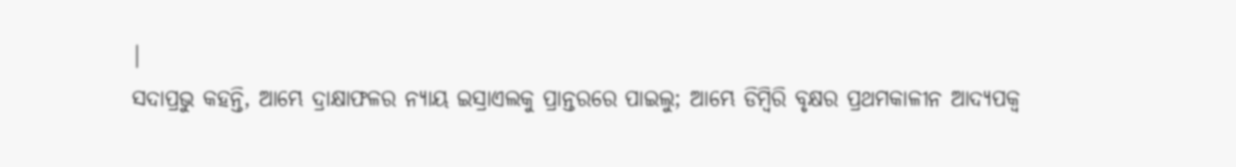|
ସଦାପ୍ରଭୁ କହନ୍ତି, ଆମ୍ଭେ ଦ୍ରାକ୍ଷାଫଳର ନ୍ୟାୟ ଇସ୍ରାଏଲକୁ ପ୍ରାନ୍ତରରେ ପାଇଲୁ; ଆମ୍ଭେ ଡିମ୍ବିରି ବୃକ୍ଷର ପ୍ରଥମକାଳୀନ ଆଦ୍ୟପକ୍ୱ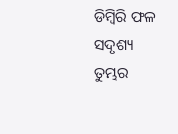ଡିମ୍ବିରି ଫଳ ସଦୃଶ୍ୟ ତୁମ୍ଭର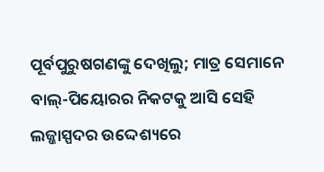ପୂର୍ବପୁରୁଷଗଣଙ୍କୁ ଦେଖିଲୁ; ମାତ୍ର ସେମାନେ ବାଲ୍-ପିୟୋରର ନିକଟକୁ ଆସି ସେହି ଲଜ୍ଜାସ୍ପଦର ଉଦ୍ଦେଶ୍ୟରେ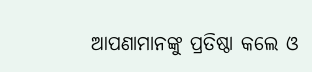ଆପଣାମାନଙ୍କୁ ପ୍ରତିଷ୍ଠା କଲେ ଓ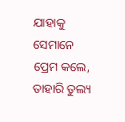ଯାହାକୁ ସେମାନେ ପ୍ରେମ କଲେ, ତାହାରି ତୁଲ୍ୟ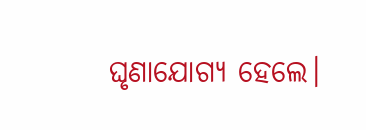ଘୃଣାଯୋଗ୍ୟ ହେଲେ।